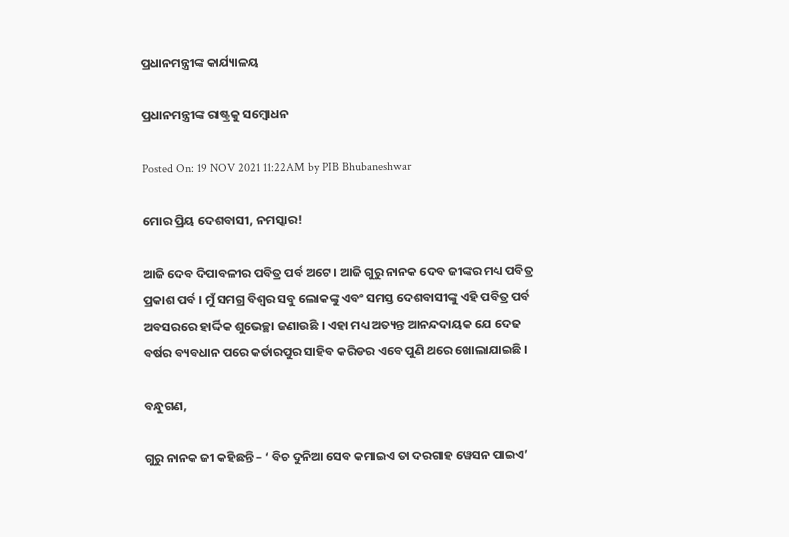ପ୍ରଧାନମନ୍ତ୍ରୀଙ୍କ କାର୍ଯ୍ୟାଳୟ

ପ୍ରଧାନମନ୍ତ୍ରୀଙ୍କ ରାଷ୍ଟ୍ରକୁ ସମ୍ବୋଧନ

Posted On: 19 NOV 2021 11:22AM by PIB Bhubaneshwar

ମୋର ପ୍ରିୟ ଦେଶବାସୀ, ନମସ୍କାର!

ଆଜି ଦେବ ଦିପାବଳୀର ପବିତ୍ର ପର୍ବ ଅଟେ । ଆଜି ଗୁରୁ ନାନକ ଦେବ ଜୀଙ୍କର ମଧ୍ୟ ପବିତ୍ର ପ୍ରକାଶ ପର୍ବ । ମୁଁ ସମଗ୍ର ବିଶ୍ୱର ସବୁ ଲୋକଙ୍କୁ ଏବଂ ସମସ୍ତ ଦେଶବାସୀଙ୍କୁ ଏହି ପବିତ୍ର ପର୍ବ ଅବସରରେ ହାର୍ଦ୍ଦିକ ଶୁଭେଚ୍ଛା ଜଣାଉଛି । ଏହା ମଧ୍ୟ ଅତ୍ୟନ୍ତ ଆନନ୍ଦଦାୟକ ଯେ ଦେଢ ବର୍ଷର ବ୍ୟବଧାନ ପରେ କର୍ତାରପୁର ସାହିବ କରିଡର ଏବେ ପୁଣି ଥରେ ଖୋଲାଯାଇଛି ।

ବନ୍ଧୁଗଣ,

ଗୁରୁ ନାନକ ଜୀ କହିଛନ୍ତି – ‘ ବିଚ ଦୁନିଆ ସେବ କମାଇଏ ତା ଦରଗାହ ୱେସନ ପାଇଏ’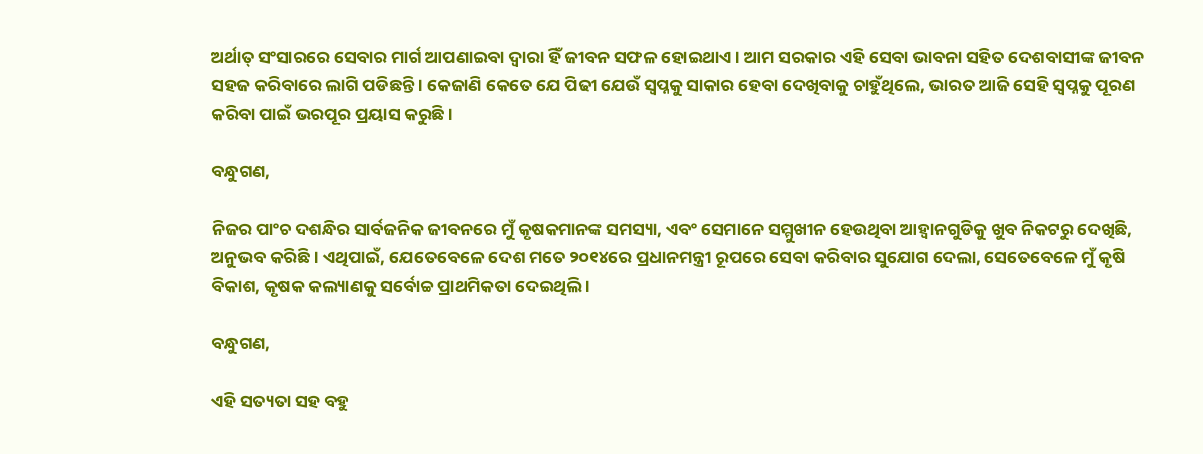ଅର୍ଥାତ୍ ସଂସାରରେ ସେବାର ମାର୍ଗ ଆପଣାଇବା ଦ୍ୱାରା ହିଁ ଜୀବନ ସଫଳ ହୋଇଥାଏ । ଆମ ସରକାର ଏହି ସେବା ଭାବନା ସହିତ ଦେଶବାସୀଙ୍କ ଜୀବନ ସହଜ କରିବାରେ ଲାଗି ପଡିଛନ୍ତି । କେଜାଣି କେତେ ଯେ ପିଢୀ ଯେଉଁ ସ୍ୱପ୍ନକୁ ସାକାର ହେବା ଦେଖିବାକୁ ଚାହୁଁଥିଲେ, ଭାରତ ଆଜି ସେହି ସ୍ୱପ୍ନକୁ ପୂରଣ କରିବା ପାଇଁ ଭରପୂର ପ୍ରୟାସ କରୁଛି ।

ବନ୍ଧୁଗଣ,

ନିଜର ପାଂଚ ଦଶନ୍ଧିର ସାର୍ବଜନିକ ଜୀବନରେ ମୁଁ କୃଷକମାନଙ୍କ ସମସ୍ୟା, ଏବଂ ସେମାନେ ସମ୍ମୁଖୀନ ହେଉଥିବା ଆହ୍ୱାନଗୁଡିକୁ ଖୁବ ନିକଟରୁ ଦେଖିଛି, ଅନୁଭବ କରିଛି । ଏଥିପାଇଁ, ଯେତେବେଳେ ଦେଶ ମତେ ୨୦୧୪ରେ ପ୍ରଧାନମନ୍ତ୍ରୀ ରୂପରେ ସେବା କରିବାର ସୁଯୋଗ ଦେଲା, ସେତେବେଳେ ମୁଁ କୃଷି ବିକାଶ, କୃଷକ କଲ୍ୟାଣକୁ ସର୍ବୋଚ୍ଚ ପ୍ରାଥମିକତା ଦେଇଥିଲି ।

ବନ୍ଧୁଗଣ,

ଏହି ସତ୍ୟତା ସହ ବହୁ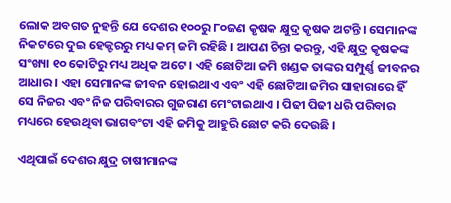ଲୋକ ଅବଗତ ନୁହନ୍ତି ଯେ ଦେଶର ୧୦୦ରୁ ୮୦ଜଣ କୃଷକ କ୍ଷୁଦ୍ର କୃଷକ ଅଟନ୍ତି । ସେମାନଙ୍କ ନିକଟରେ ଦୁଇ ହେକ୍ଟରରୁ ମଧ୍ୟ କମ୍ ଜମି ରହିଛି । ଆପଣ ଚିନ୍ତା କରନ୍ତୁ, ଏହି କ୍ଷୁଦ୍ର କୃଷକଙ୍କ ସଂଖ୍ୟା ୧୦ କୋଟିରୁ ମଧ୍ୟ ଅଧିକ ଅଟେ । ଏହି ଛୋଟିଆ ଜମି ଖଣ୍ଡକ ତାଙ୍କର ସମ୍ପୁର୍ଣ୍ଣ ଜୀବନର ଆଧାର । ଏହା ସେମାନଙ୍କ ଜୀବନ ହୋଇଥାଏ ଏବଂ ଏହି ଛୋଟିଆ ଜମିର ସାହାରାରେ ହିଁ ସେ ନିଜର ଏବଂ ନିଜ ପରିବାରର ଗୁଜରାଣ ମେଂଟାଇଥାଏ । ପିଢୀ ପିଢୀ ଧରି ପରିବାର ମଧ୍ୟରେ ହେଉଥିବା ଭାଗବଂଟା ଏହି ଜମିକୁ ଆହୁରି ଛୋଟ କରି ଦେଉଛି ।

ଏଥିପାଇଁ ଦେଶର କ୍ଷୁଦ୍ର ଚାଷୀମାନଙ୍କ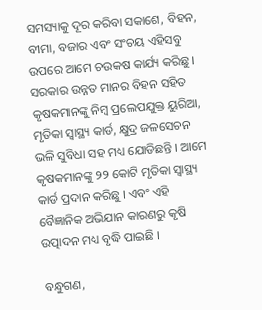ସମସ୍ୟାକୁ ଦୂର କରିବା ସକାଶେ, ବିହନ, ବୀମା, ବଜାର ଏବଂ ସଂଚୟ ଏହିସବୁ ଉପରେ ଆମେ ଚଉକଷ କାର୍ଯ୍ୟ କରିଛୁ । ସରକାର ଉନ୍ନତ ମାନର ବିହନ ସହିତ କୃଷକମାନଙ୍କୁ ନିମ୍ବ ପ୍ରଲେପଯୁକ୍ତ ୟୁରିଆ, ମୃତିକା ସ୍ୱାସ୍ଥ୍ୟ କାର୍ଡ, କ୍ଷୁଦ୍ର ଜଳସେଚନ ଭଳି ସୁବିଧା ସହ ମଧ୍ୟ ଯୋଡିଛନ୍ତି । ଆମେ କୃଷକମାନଙ୍କୁ ୨୨ କୋଟି ମୃତିକା ସ୍ୱାସ୍ଥ୍ୟ କାର୍ଡ ପ୍ରଦାନ କରିଛୁ । ଏବଂ ଏହି ବୈଜ୍ଞାନିକ ଅଭିଯାନ କାରଣରୁ କୃଷି ଉତ୍ପାଦନ ମଧ୍ୟ ବୃଦ୍ଧି ପାଇଛି ।

ବନ୍ଧୁଗଣ,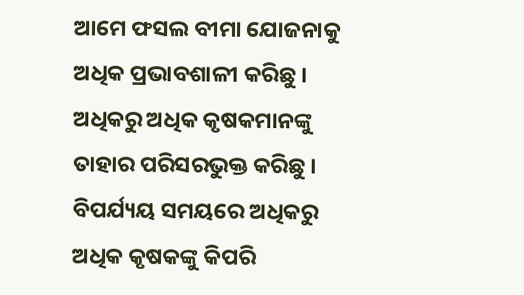ଆମେ ଫସଲ ବୀମା ଯୋଜନାକୁ ଅଧିକ ପ୍ରଭାବଶାଳୀ କରିଛୁ । ଅଧିକରୁ ଅଧିକ କୃଷକମାନଙ୍କୁ ତାହାର ପରିସରଭୁକ୍ତ କରିଛୁ । ବିପର୍ଯ୍ୟୟ ସମୟରେ ଅଧିକରୁ ଅଧିକ କୃଷକଙ୍କୁ କିପରି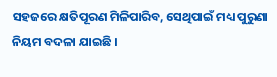ସହଜରେ କ୍ଷତିପୂରଣ ମିଳିପାରିବ, ସେଥିପାଇଁ ମଧ୍ୟ ପୁରୁଣା ନିୟମ ବଦଳା ଯାଇଛି ।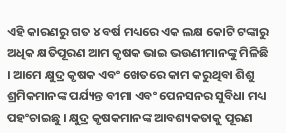ଏହି କାରଣରୁ ଗତ ୪ ବର୍ଷ ମଧ୍ୟରେ ଏକ ଲକ୍ଷ କୋଟି ଟଙ୍କାରୁ ଅଧିକ କ୍ଷତିପୂରଣ ଆମ କୃଷକ ଭାଇ ଭଉଣୀମାନଙ୍କୁ ମିଳିଛି । ଆମେ କ୍ଷୁଦ୍ର କୃଷକ ଏବଂ ଖେତରେ କାମ କରୁଥିବା ଶିଶୁ ଶ୍ରମିକମାନଙ୍କ ପର୍ଯ୍ୟନ୍ତ ବୀମା ଏବଂ ପେନସନର ସୁବିଧା ମଧ୍ୟ ପହଂଚାଇଛୁ । କ୍ଷୁଦ୍ର କୃଷକମାନଙ୍କ ଆବଶ୍ୟକତାକୁ ପୂରଣ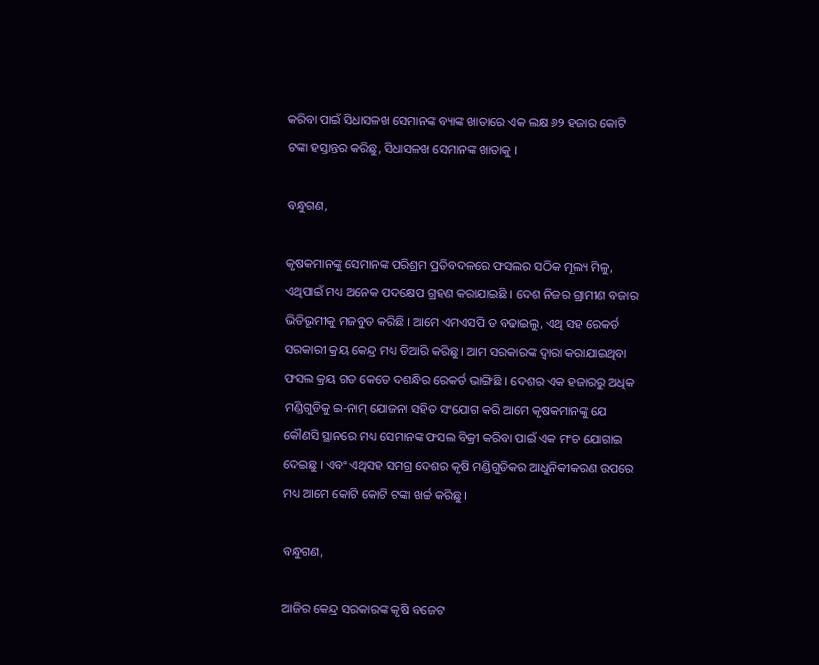କରିବା ପାଇଁ ସିଧାସଳଖ ସେମାନଙ୍କ ବ୍ୟାଙ୍କ ଖାତାରେ ଏକ ଲକ୍ଷ ୬୨ ହଜାର କୋଟି ଟଙ୍କା ହସ୍ତାନ୍ତର କରିଛୁ, ସିଧାସଳଖ ସେମାନଙ୍କ ଖାତାକୁ ।

ବନ୍ଧୁଗଣ,

କୃଷକମାନଙ୍କୁ ସେମାନଙ୍କ ପରିଶ୍ରମ ପ୍ରତିବଦଳରେ ଫସଲର ସଠିକ ମୂଲ୍ୟ ମିଳୁ, ଏଥିପାଇଁ ମଧ୍ୟ ଅନେକ ପଦକ୍ଷେପ ଗ୍ରହଣ କରାଯାଇଛି । ଦେଶ ନିଜର ଗ୍ରାମୀଣ ବଜାର ଭିତିଭୂମୀକୁ ମଜବୁତ କରିଛି । ଆମେ ଏମଏସପି ତ ବଢାଇଲୁ, ଏଥି ସହ ରେକର୍ଡ ସରକାରୀ କ୍ରୟ କେନ୍ଦ୍ର ମଧ୍ୟ ତିଆରି କରିଛୁ । ଆମ ସରକାରଙ୍କ ଦ୍ୱାରା କରାଯାଇଥିବା ଫସଲ କ୍ରୟ ଗତ କେତେ ଦଶନ୍ଧିର ରେକର୍ଡ ଭାଙ୍ଗିଛି । ଦେଶର ଏକ ହଜାରରୁ ଅଧିକ ମଣ୍ଡିଗୁଡିକୁ ଇ-ନାମ୍ ଯୋଜନା ସହିତ ସଂଯୋଗ କରି ଆମେ କୃଷକମାନଙ୍କୁ ଯେ କୌଣସି ସ୍ଥାନରେ ମଧ୍ୟ ସେମାନଙ୍କ ଫସଲ ବିକ୍ରୀ କରିବା ପାଇଁ ଏକ ମଂଚ ଯୋଗାଇ ଦେଇଛୁ । ଏବଂ ଏଥିସହ ସମଗ୍ର ଦେଶର କୃଷି ମଣ୍ଡିଗୁଡିକର ଆଧୁନିକୀକରଣ ଉପରେ ମଧ୍ୟ ଆମେ କୋଟି କୋଟି ଟଙ୍କା ଖର୍ଚ୍ଚ କରିଛୁ ।

ବନ୍ଧୁଗଣ,

ଆଜିର କେନ୍ଦ୍ର ସରକାରଙ୍କ କୃଷି ବଜେଟ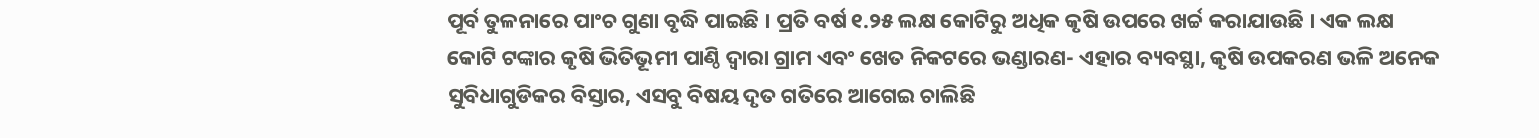ପୂର୍ବ ତୁଳନାରେ ପାଂଚ ଗୁଣା ବୃଦ୍ଧି ପାଇଛି । ପ୍ରତି ବର୍ଷ ୧.୨୫ ଲକ୍ଷ କୋଟିରୁ ଅଧିକ କୃଷି ଉପରେ ଖର୍ଚ୍ଚ କରାଯାଉଛି । ଏକ ଲକ୍ଷ କୋଟି ଟଙ୍କାର କୃଷି ଭିତିଭୂମୀ ପାଣ୍ଠି ଦ୍ୱାରା ଗ୍ରାମ ଏବଂ ଖେତ ନିକଟରେ ଭଣ୍ଡାରଣ- ଏହାର ବ୍ୟବସ୍ଥା, କୃଷି ଉପକରଣ ଭଳି ଅନେକ ସୁବିଧାଗୁଡିକର ବିସ୍ତାର, ଏସବୁ ବିଷୟ ଦୃତ ଗତିରେ ଆଗେଇ ଚାଲିଛି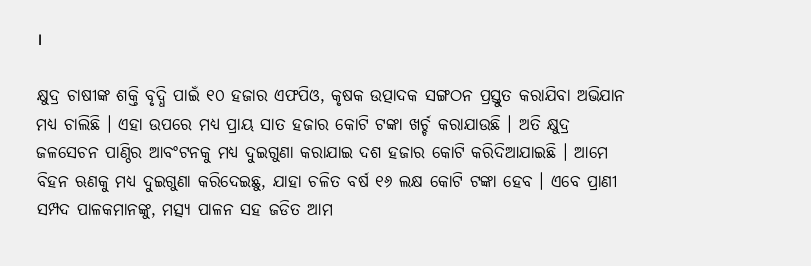।

କ୍ଷୁଦ୍ର ଚାଷୀଙ୍କ ଶକ୍ତି ବୃଦ୍ଧି ପାଇଁ ୧୦ ହଜାର ଏଫପିଓ, କୃଷକ ଉତ୍ପାଦକ ସଙ୍ଗଠନ ପ୍ରସ୍ତୁତ କରାଯିବା ଅଭିଯାନ ମଧ୍ୟ ଚାଲିଛି । ଏହା ଉପରେ ମଧ୍ୟ ପ୍ରାୟ ସାତ ହଜାର କୋଟି ଟଙ୍କା ଖର୍ଚ୍ଚ କରାଯାଉଛି । ଅତି କ୍ଷୁଦ୍ର ଜଳସେଚନ ପାଣ୍ଠିର ଆବଂଟନକୁ ମଧ୍ୟ ଦୁଇଗୁଣା କରାଯାଇ ଦଶ ହଜାର କୋଟି କରିଦିଆଯାଇଛି । ଆମେ ବିହନ ଋଣକୁ ମଧ୍ୟ ଦୁଇଗୁଣା କରିଦେଇଛୁ, ଯାହା ଚଳିତ ବର୍ଷ ୧୬ ଲକ୍ଷ କୋଟି ଟଙ୍କା ହେବ । ଏବେ ପ୍ରାଣୀ ସମ୍ପଦ ପାଳକମାନଙ୍କୁ, ମତ୍ସ୍ୟ ପାଳନ ସହ ଜଡିତ ଆମ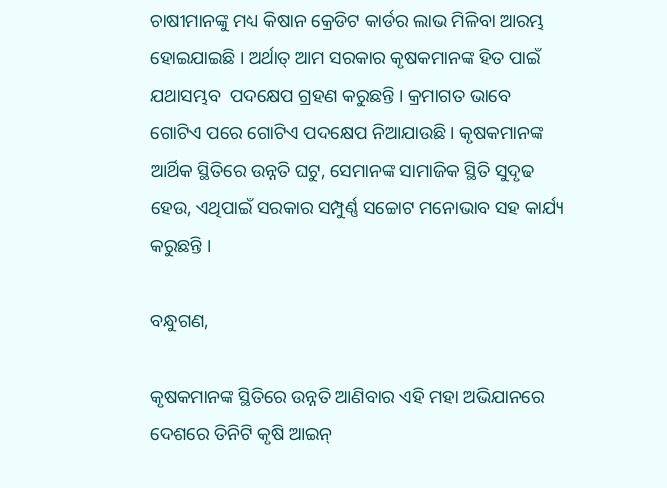ଚାଷୀମାନଙ୍କୁ ମଧ୍ୟ କିଷାନ କ୍ରେଡିଟ କାର୍ଡର ଲାଭ ମିଳିବା ଆରମ୍ଭ ହୋଇଯାଇଛି । ଅର୍ଥାତ୍ ଆମ ସରକାର କୃଷକମାନଙ୍କ ହିତ ପାଇଁ ଯଥାସମ୍ଭବ  ପଦକ୍ଷେପ ଗ୍ରହଣ କରୁଛନ୍ତି । କ୍ରମାଗତ ଭାବେ ଗୋଟିଏ ପରେ ଗୋଟିଏ ପଦକ୍ଷେପ ନିଆଯାଉଛି । କୃଷକମାନଙ୍କ ଆର୍ଥିକ ସ୍ଥିତିରେ ଉନ୍ନତି ଘଟୁ, ସେମାନଙ୍କ ସାମାଜିକ ସ୍ଥିତି ସୁଦୃଢ ହେଉ, ଏଥିପାଇଁ ସରକାର ସମ୍ପୁର୍ଣ୍ଣ ସଚ୍ଚୋଟ ମନୋଭାବ ସହ କାର୍ଯ୍ୟ କରୁଛନ୍ତି ।

ବନ୍ଧୁଗଣ,

କୃଷକମାନଙ୍କ ସ୍ଥିତିରେ ଉନ୍ନତି ଆଣିବାର ଏହି ମହା ଅଭିଯାନରେ ଦେଶରେ ତିନିଟି କୃଷି ଆଇନ୍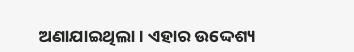ଅଣାଯାଇଥିଲା । ଏହାର ଉଦ୍ଦେଶ୍ୟ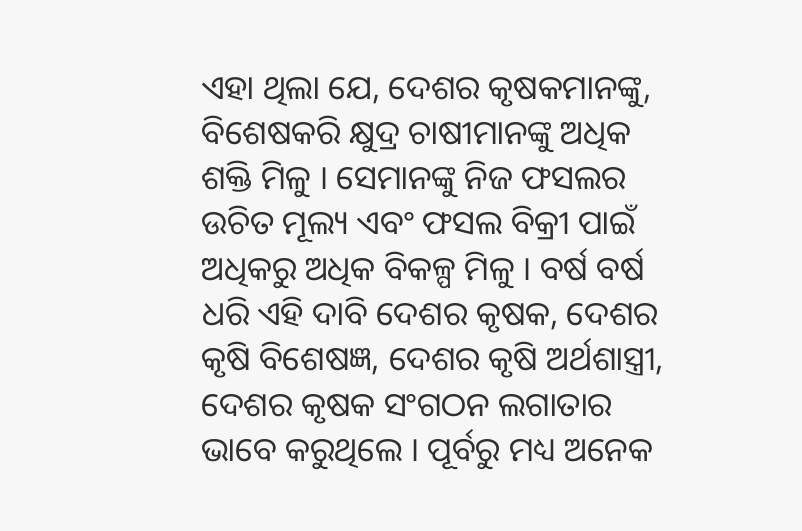ଏହା ଥିଲା ଯେ, ଦେଶର କୃଷକମାନଙ୍କୁ, ବିଶେଷକରି କ୍ଷୁଦ୍ର ଚାଷୀମାନଙ୍କୁ ଅଧିକ ଶକ୍ତି ମିଳୁ । ସେମାନଙ୍କୁ ନିଜ ଫସଲର ଉଚିତ ମୂଲ୍ୟ ଏବଂ ଫସଲ ବିକ୍ରୀ ପାଇଁ ଅଧିକରୁ ଅଧିକ ବିକଳ୍ପ ମିଳୁ । ବର୍ଷ ବର୍ଷ ଧରି ଏହି ଦାବି ଦେଶର କୃଷକ, ଦେଶର କୃଷି ବିଶେଷଜ୍ଞ, ଦେଶର କୃଷି ଅର୍ଥଶାସ୍ତ୍ରୀ, ଦେଶର କୃଷକ ସଂଗଠନ ଲଗାତାର ଭାବେ କରୁଥିଲେ । ପୂର୍ବରୁ ମଧ୍ୟ ଅନେକ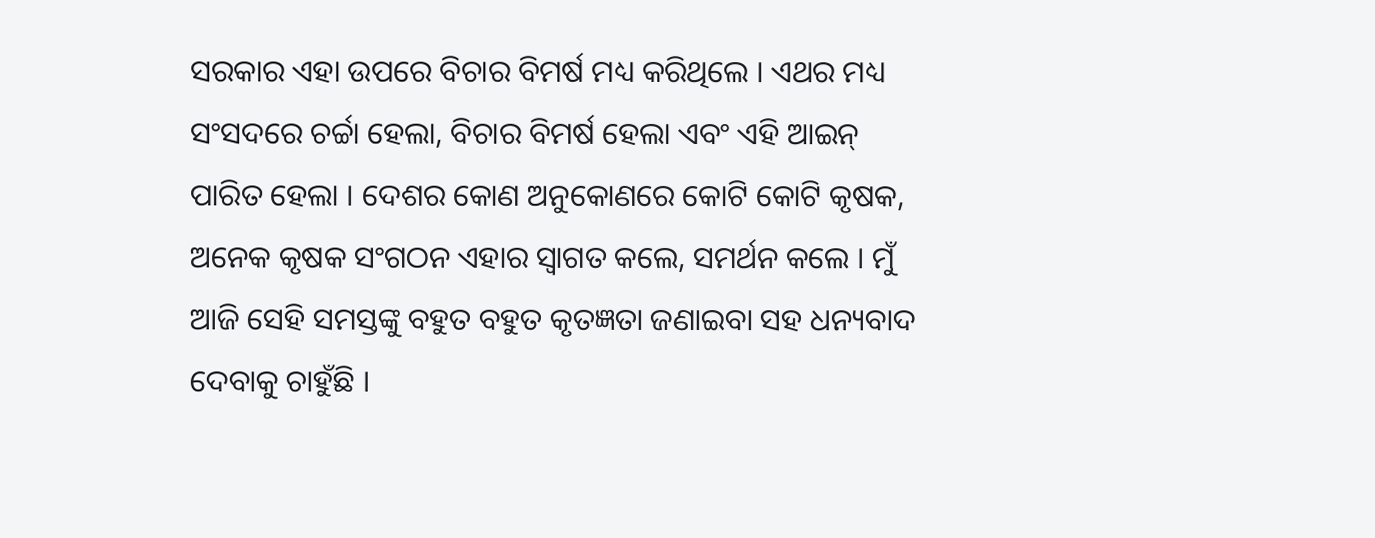ସରକାର ଏହା ଉପରେ ବିଚାର ବିମର୍ଷ ମଧ୍ୟ କରିଥିଲେ । ଏଥର ମଧ୍ୟ ସଂସଦରେ ଚର୍ଚ୍ଚା ହେଲା, ବିଚାର ବିମର୍ଷ ହେଲା ଏବଂ ଏହି ଆଇନ୍ ପାରିତ ହେଲା । ଦେଶର କୋଣ ଅନୁକୋଣରେ କୋଟି କୋଟି କୃଷକ, ଅନେକ କୃଷକ ସଂଗଠନ ଏହାର ସ୍ୱାଗତ କଲେ, ସମର୍ଥନ କଲେ । ମୁଁ ଆଜି ସେହି ସମସ୍ତଙ୍କୁ ବହୁତ ବହୁତ କୃତଜ୍ଞତା ଜଣାଇବା ସହ ଧନ୍ୟବାଦ ଦେବାକୁ ଚାହୁଁଛି ।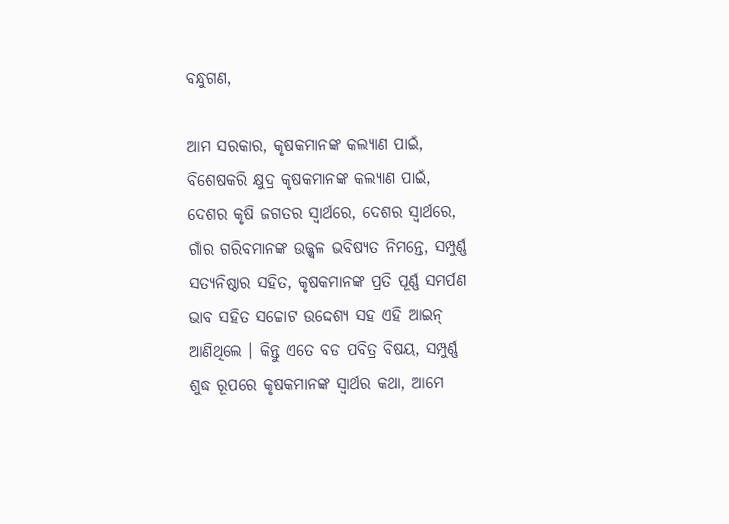ବନ୍ଧୁଗଣ,

ଆମ ସରକାର, କୃଷକମାନଙ୍କ କଲ୍ୟାଣ ପାଇଁ, ବିଶେଷକରି କ୍ଷୁଦ୍ର କୃଷକମାନଙ୍କ କଲ୍ୟାଣ ପାଇଁ, ଦେଶର କୃଷି ଜଗତର ସ୍ୱାର୍ଥରେ, ଦେଶର ସ୍ୱାର୍ଥରେ, ଗାଁର ଗରିବମାନଙ୍କ ଉଜ୍ଜ୍ୱଳ ଭବିଷ୍ୟତ ନିମନ୍ତେ, ସମ୍ପୁର୍ଣ୍ଣ ସତ୍ୟନିଷ୍ଠାର ସହିତ, କୃଷକମାନଙ୍କ ପ୍ରତି ପୂର୍ଣ୍ଣ ସମର୍ପଣ ଭାବ ସହିତ ସଚ୍ଚୋଟ ଉଦ୍ଦେଶ୍ୟ ସହ ଏହି ଆଇନ୍ ଆଣିଥିଲେ । କିନ୍ତୁ ଏତେ ବଡ ପବିତ୍ର ବିଷୟ, ସମ୍ପୁର୍ଣ୍ଣ ଶୁଦ୍ଧ ରୂପରେ କୃଷକମାନଙ୍କ ସ୍ୱାର୍ଥର କଥା, ଆମେ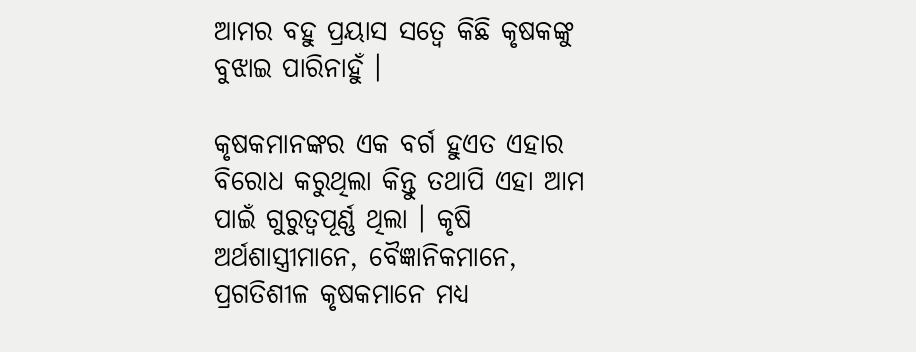ଆମର ବହୁ ପ୍ରୟାସ ସତ୍ୱେ କିଛି କୃଷକଙ୍କୁ ବୁଝାଇ ପାରିନାହୁଁ ।

କୃଷକମାନଙ୍କର ଏକ ବର୍ଗ ହୁଏତ ଏହାର ବିରୋଧ କରୁଥିଲା କିନ୍ତୁ ତଥାପି ଏହା ଆମ ପାଇଁ ଗୁରୁତ୍ୱପୂର୍ଣ୍ଣ ଥିଲା । କୃଷି ଅର୍ଥଶାସ୍ତ୍ରୀମାନେ, ବୈଜ୍ଞାନିକମାନେ, ପ୍ରଗତିଶୀଳ କୃଷକମାନେ ମଧ୍ୟ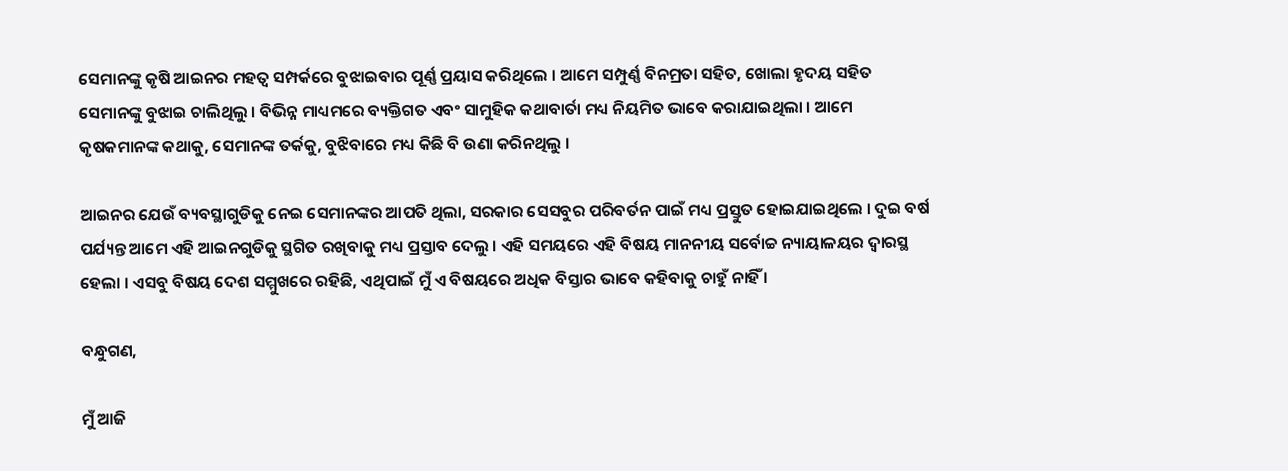ସେମାନଙ୍କୁ କୃଷି ଆଇନର ମହତ୍ୱ ସମ୍ପର୍କରେ ବୁଝାଇବାର ପୂର୍ଣ୍ଣ ପ୍ରୟାସ କରିଥିଲେ । ଆମେ ସମ୍ପୁର୍ଣ୍ଣ ବିନମ୍ରତା ସହିତ, ଖୋଲା ହୃଦୟ ସହିତ ସେମାନଙ୍କୁ ବୁଝାଇ ଚାଲିଥିଲୁ । ବିଭିନ୍ନ ମାଧ୍ୟମରେ ବ୍ୟକ୍ତିଗତ ଏବଂ ସାମୁହିକ କଥାବାର୍ତା ମଧ୍ୟ ନିୟମିତ ଭାବେ କରାଯାଇଥିଲା । ଆମେ କୃଷକମାନଙ୍କ କଥାକୁ, ସେମାନଙ୍କ ତର୍କକୁ, ବୁଝିବାରେ ମଧ୍ୟ କିଛି ବି ଉଣା କରିନଥିଲୁ ।

ଆଇନର ଯେଉଁ ବ୍ୟବସ୍ଥାଗୁଡିକୁ ନେଇ ସେମାନଙ୍କର ଆପତି ଥିଲା, ସରକାର ସେସବୁର ପରିବର୍ତନ ପାଇଁ ମଧ୍ୟ ପ୍ରସ୍ତୁତ ହୋଇଯାଇଥିଲେ । ଦୁଇ ବର୍ଷ ପର୍ଯ୍ୟନ୍ତ ଆମେ ଏହି ଆଇନଗୁଡିକୁ ସ୍ଥଗିତ ରଖିବାକୁ ମଧ୍ୟ ପ୍ରସ୍ତାବ ଦେଲୁ । ଏହି ସମୟରେ ଏହି ବିଷୟ ମାନନୀୟ ସର୍ବୋଚ୍ଚ ନ୍ୟାୟାଳୟର ଦ୍ୱାରସ୍ଥ ହେଲା । ଏସବୁ ବିଷୟ ଦେଶ ସମ୍ମୁଖରେ ରହିଛି, ଏଥିପାଇଁ ମୁଁ ଏ ବିଷୟରେ ଅଧିକ ବିସ୍ତାର ଭାବେ କହିବାକୁ ଚାହୁଁ ନାହିଁ ।

ବନ୍ଧୁଗଣ,

ମୁଁ ଆଜି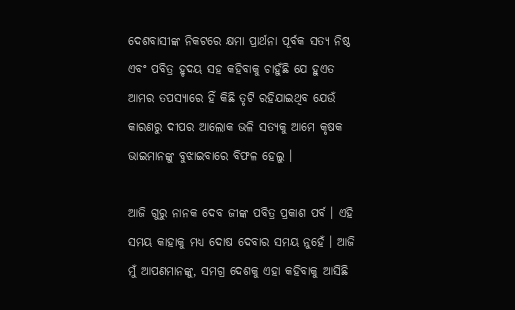ଦେଶବାସୀଙ୍କ ନିକଟରେ କ୍ଷମା ପ୍ରାର୍ଥନା ପୂର୍ବକ ସତ୍ୟ ନିଷ୍ଠ ଏବଂ ପବିତ୍ର ହୃଦୟ ସହ କହିବାକୁ ଚାହୁଁଛି ଯେ ହୁଏତ ଆମର ତପସ୍ୟାରେ ହିଁ କିଛି ତୃଟି ରହିଯାଇଥିବ ଯେଉଁ କାରଣରୁ ଦୀପର ଆଲୋକ ଭଳି ସତ୍ୟକୁ ଆମେ କୃଷକ ଭାଇମାନଙ୍କୁ ବୁଝାଇବାରେ ବିଫଳ ହେଲୁ ।

ଆଜି ଗୁରୁ ନାନକ ଦେବ ଜୀଙ୍କ ପବିତ୍ର ପ୍ରକାଶ ପର୍ବ । ଏହି ସମୟ କାହାକୁ ମଧ୍ୟ ଦୋଷ ଦେବାର ସମୟ ନୁହେଁ । ଆଜି ମୁଁ ଆପଣମାନଙ୍କୁ, ସମଗ୍ର ଦେଶକୁ ଏହା କହିବାକୁ ଆସିଛି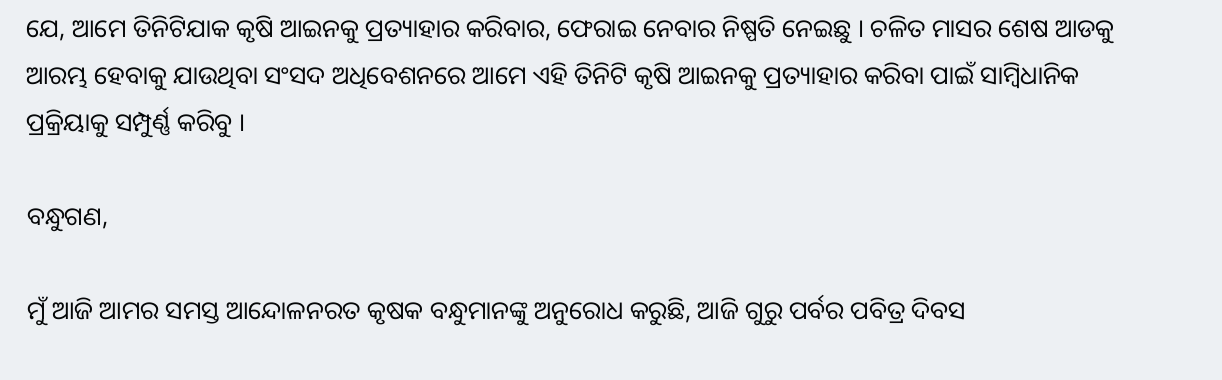ଯେ, ଆମେ ତିନିଟିଯାକ କୃଷି ଆଇନକୁ ପ୍ରତ୍ୟାହାର କରିବାର, ଫେରାଇ ନେବାର ନିଷ୍ପତି ନେଇଛୁ । ଚଳିତ ମାସର ଶେଷ ଆଡକୁ ଆରମ୍ଭ ହେବାକୁ ଯାଉଥିବା ସଂସଦ ଅଧିବେଶନରେ ଆମେ ଏହି ତିନିଟି କୃଷି ଆଇନକୁ ପ୍ରତ୍ୟାହାର କରିବା ପାଇଁ ସାମ୍ବିଧାନିକ ପ୍ରକ୍ରିୟାକୁ ସମ୍ପୁର୍ଣ୍ଣ କରିବୁ ।

ବନ୍ଧୁଗଣ,

ମୁଁ ଆଜି ଆମର ସମସ୍ତ ଆନ୍ଦୋଳନରତ କୃଷକ ବନ୍ଧୁମାନଙ୍କୁ ଅନୁରୋଧ କରୁଛି, ଆଜି ଗୁରୁ ପର୍ବର ପବିତ୍ର ଦିବସ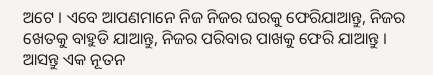ଅଟେ । ଏବେ ଆପଣମାନେ ନିଜ ନିଜର ଘରକୁ ଫେରିଯାଆନ୍ତୁ, ନିଜର ଖେତକୁ ବାହୁଡି ଯାଆନ୍ତୁ, ନିଜର ପରିବାର ପାଖକୁ ଫେରି ଯାଆନ୍ତୁ । ଆସନ୍ତୁ ଏକ ନୂତନ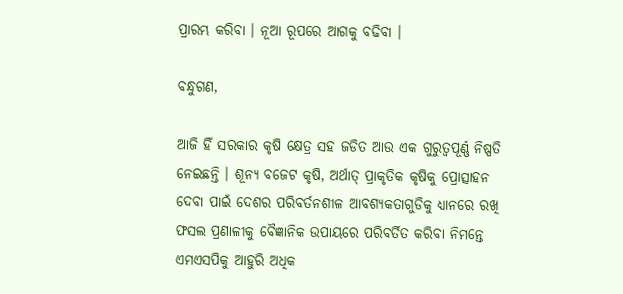ପ୍ରାରମ୍ଭ କରିବା । ନୂଆ ରୂପରେ ଆଗକୁ ବଢିବା ।

ବନ୍ଧୁଗଣ,

ଆଜି ହିଁ ସରକାର କୃଷି କ୍ଷେତ୍ର ସହ ଜଡିତ ଆଉ ଏକ ଗୁରୁତ୍ୱପୂର୍ଣ୍ଣ ନିଷ୍ପତି ନେଇଛନ୍ତି । ଶୂନ୍ୟ ବଜେଟ କୃଷି, ଅର୍ଥାତ୍ ପ୍ରାକୃତିକ କୃଷିକୁ ପ୍ରୋତ୍ସାହନ ଦେବା ପାଇଁ ଦେଶର ପରିବର୍ତନଶୀଳ ଆବଶ୍ୟକତାଗୁଡିକୁ ଧ୍ୟାନରେ ରଖି ଫସଲ ପ୍ରଣାଳୀକୁ ବୈଜ୍ଞାନିକ ଉପାୟରେ ପରିବର୍ତିତ କରିବା ନିମନ୍ତେ ଏମଏସପିକୁ ଆହୁରି ଅଧିକ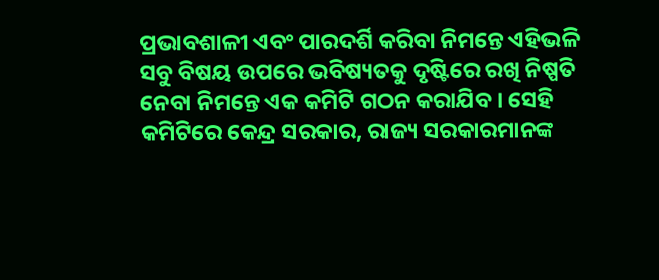ପ୍ରଭାବଶାଳୀ ଏବଂ ପାରଦର୍ଶି କରିବା ନିମନ୍ତେ ଏହିଭଳି ସବୁ ବିଷୟ ଉପରେ ଭବିଷ୍ୟତକୁ ଦୃଷ୍ଟିରେ ରଖି ନିଷ୍ପତି ନେବା ନିମନ୍ତେ ଏକ କମିଟି ଗଠନ କରାଯିବ । ସେହି କମିଟିରେ କେନ୍ଦ୍ର ସରକାର, ରାଜ୍ୟ ସରକାରମାନଙ୍କ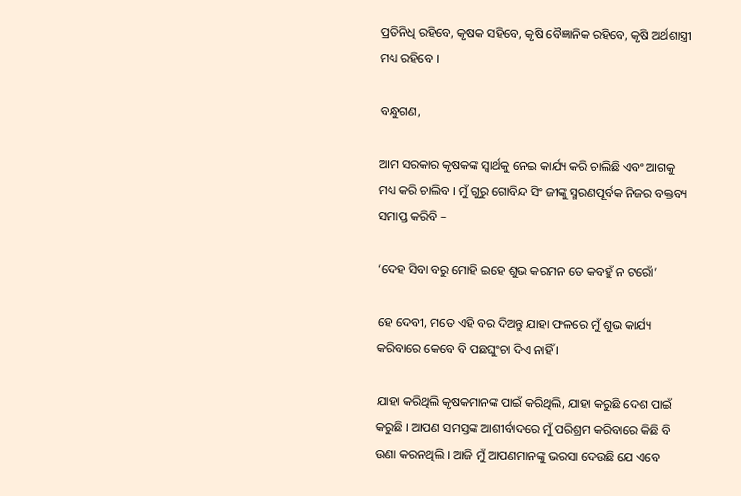ପ୍ରତିନିଧି ରହିବେ, କୃଷକ ସହିବେ, କୃଷି ବୈଜ୍ଞାନିକ ରହିବେ, କୃଷି ଅର୍ଥଶାସ୍ତ୍ରୀ ମଧ୍ୟ ରହିବେ ।

ବନ୍ଧୁଗଣ,

ଆମ ସରକାର କୃଷକଙ୍କ ସ୍ୱାର୍ଥକୁ ନେଇ କାର୍ଯ୍ୟ କରି ଚାଲିଛି ଏବଂ ଆଗକୁ ମଧ୍ୟ କରି ଚାଲିବ । ମୁଁ ଗୁରୁ ଗୋବିନ୍ଦ ସିଂ ଜୀଙ୍କୁ ସ୍ମରଣପୂର୍ବକ ନିଜର ବକ୍ତବ୍ୟ ସମାପ୍ତ କରିବି –

‘ଦେହ ସିବା ବରୁ ମୋହି ଇହେ ଶୁଭ କରମନ ତେ କବହୁଁ ନ ଟରୋଁ’

ହେ ଦେବୀ, ମତେ ଏହି ବର ଦିଅନ୍ତୁ ଯାହା ଫଳରେ ମୁଁ ଶୁଭ କାର୍ଯ୍ୟ କରିବାରେ କେବେ ବି ପଛଘୁଂଚା ଦିଏ ନାହିଁ ।

ଯାହା କରିଥିଲି କୃଷକମାନଙ୍କ ପାଇଁ କରିଥିଲି, ଯାହା କରୁଛି ଦେଶ ପାଇଁ କରୁଛି । ଆପଣ ସମସ୍ତଙ୍କ ଆଶୀର୍ବାଦରେ ମୁଁ ପରିଶ୍ରମ କରିବାରେ କିଛି ବି ଉଣା କରନଥିଲି । ଆଜି ମୁଁ ଆପଣମାନଙ୍କୁ ଭରସା ଦେଉଛି ଯେ ଏବେ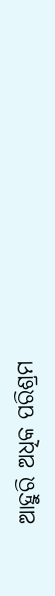ଆହୁରି ଅଧିକ ପରିଶ୍ରମ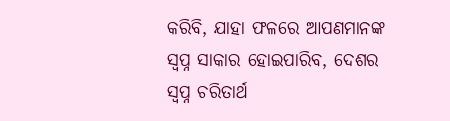କରିବି, ଯାହା ଫଳରେ ଆପଣମାନଙ୍କ ସ୍ୱପ୍ନ ସାକାର ହୋଇପାରିବ, ଦେଶର ସ୍ୱପ୍ନ ଚରିତାର୍ଥ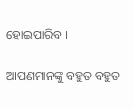ହୋଇପାରିବ ।

ଆପଣମାନଙ୍କୁ ବହୁତ ବହୁତ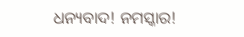ଧନ୍ୟବାଦ! ନମସ୍କାର!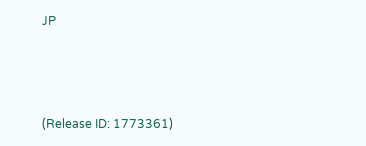JP



(Release ID: 1773361)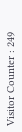Visitor Counter : 249